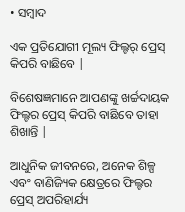• ସମ୍ବାଦ

ଏକ ପ୍ରତିଯୋଗୀ ମୂଲ୍ୟ ଫିଲ୍ଟର୍ ପ୍ରେସ୍ କିପରି ବାଛିବେ |

ବିଶେଷଜ୍ଞମାନେ ଆପଣଙ୍କୁ ଖର୍ଚ୍ଚଦାୟକ ଫିଲ୍ଟର ପ୍ରେସ୍ କିପରି ବାଛିବେ ତାହା ଶିଖାନ୍ତି |

ଆଧୁନିକ ଜୀବନରେ, ଅନେକ ଶିଳ୍ପ ଏବଂ ବାଣିଜ୍ୟିକ କ୍ଷେତ୍ରରେ ଫିଲ୍ଟର ପ୍ରେସ୍ ଅପରିହାର୍ଯ୍ୟ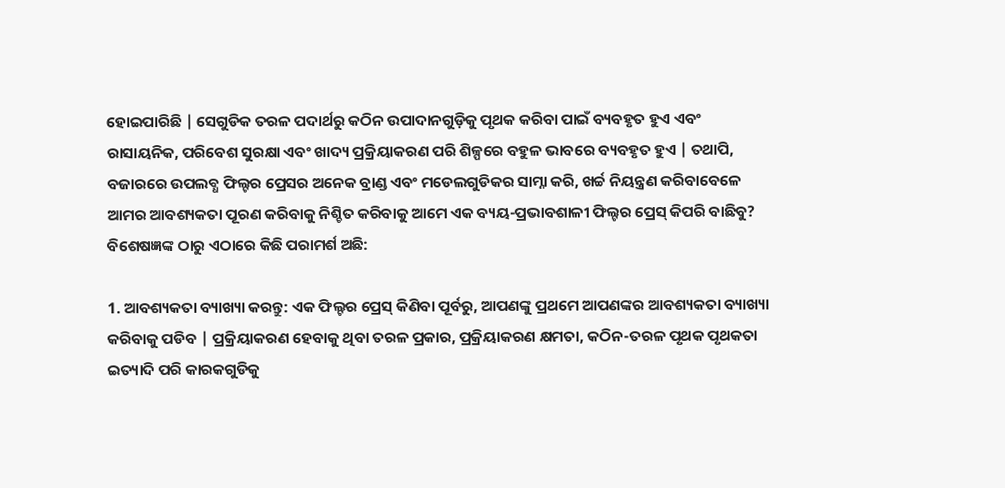ହୋଇପାରିଛି | ସେଗୁଡିକ ତରଳ ପଦାର୍ଥରୁ କଠିନ ଉପାଦାନଗୁଡ଼ିକୁ ପୃଥକ କରିବା ପାଇଁ ବ୍ୟବହୃତ ହୁଏ ଏବଂ ରାସାୟନିକ, ପରିବେଶ ସୁରକ୍ଷା ଏବଂ ଖାଦ୍ୟ ପ୍ରକ୍ରିୟାକରଣ ପରି ଶିଳ୍ପରେ ବହୁଳ ଭାବରେ ବ୍ୟବହୃତ ହୁଏ | ତଥାପି, ବଜାରରେ ଉପଲବ୍ଧ ଫିଲ୍ଟର ପ୍ରେସର ଅନେକ ବ୍ରାଣ୍ଡ ଏବଂ ମଡେଲଗୁଡିକର ସାମ୍ନା କରି, ଖର୍ଚ୍ଚ ନିୟନ୍ତ୍ରଣ କରିବାବେଳେ ଆମର ଆବଶ୍ୟକତା ପୂରଣ କରିବାକୁ ନିଶ୍ଚିତ କରିବାକୁ ଆମେ ଏକ ବ୍ୟୟ-ପ୍ରଭାବଶାଳୀ ଫିଲ୍ଟର ପ୍ରେସ୍ କିପରି ବାଛିବୁ? ବିଶେଷଜ୍ଞଙ୍କ ଠାରୁ ଏଠାରେ କିଛି ପରାମର୍ଶ ଅଛି:

1. ଆବଶ୍ୟକତା ବ୍ୟାଖ୍ୟା କରନ୍ତୁ: ଏକ ଫିଲ୍ଟର ପ୍ରେସ୍ କିଣିବା ପୂର୍ବରୁ, ଆପଣଙ୍କୁ ପ୍ରଥମେ ଆପଣଙ୍କର ଆବଶ୍ୟକତା ବ୍ୟାଖ୍ୟା କରିବାକୁ ପଡିବ | ପ୍ରକ୍ରିୟାକରଣ ହେବାକୁ ଥିବା ତରଳ ପ୍ରକାର, ପ୍ରକ୍ରିୟାକରଣ କ୍ଷମତା, କଠିନ-ତରଳ ପୃଥକ ପୃଥକତା ଇତ୍ୟାଦି ପରି କାରକଗୁଡିକୁ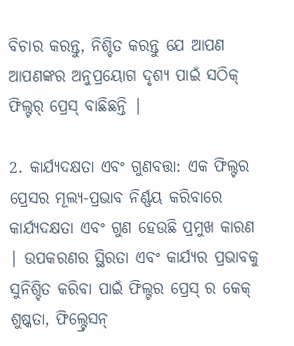ବିଚାର କରନ୍ତୁ, ନିଶ୍ଚିତ କରନ୍ତୁ ଯେ ଆପଣ ଆପଣଙ୍କର ଅନୁପ୍ରୟୋଗ ଦୃଶ୍ୟ ପାଇଁ ସଠିକ୍ ଫିଲ୍ଟର୍ ପ୍ରେସ୍ ବାଛିଛନ୍ତି |

2. କାର୍ଯ୍ୟଦକ୍ଷତା ଏବଂ ଗୁଣବତ୍ତା: ଏକ ଫିଲ୍ଟର ପ୍ରେସର ମୂଲ୍ୟ-ପ୍ରଭାବ ନିର୍ଣ୍ଣୟ କରିବାରେ କାର୍ଯ୍ୟଦକ୍ଷତା ଏବଂ ଗୁଣ ହେଉଛି ପ୍ରମୁଖ କାରଣ | ଉପକରଣର ସ୍ଥିରତା ଏବଂ କାର୍ଯ୍ୟର ପ୍ରଭାବକୁ ସୁନିଶ୍ଚିତ କରିବା ପାଇଁ ଫିଲ୍ଟର ପ୍ରେସ୍ ର କେକ୍ ଶୁଷ୍କତା, ଫିଲ୍ଟ୍ରେସନ୍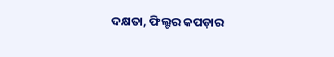ଦକ୍ଷତା, ଫିଲ୍ଟର କପଡ଼ାର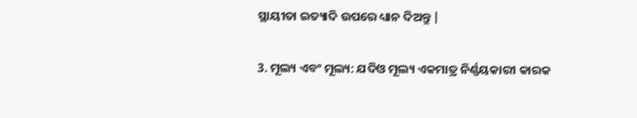ସ୍ଥାୟୀତା ଇତ୍ୟାଦି ଉପରେ ଧ୍ୟାନ ଦିଅନ୍ତୁ |

3. ମୂଲ୍ୟ ଏବଂ ମୂଲ୍ୟ: ଯଦିଓ ମୂଲ୍ୟ ଏକମାତ୍ର ନିର୍ଣ୍ଣୟକାରୀ କାରକ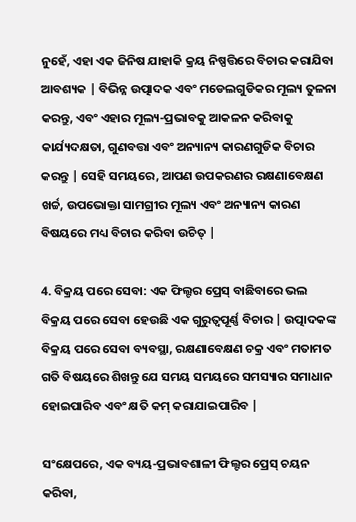ନୁହେଁ, ଏହା ଏକ ଜିନିଷ ଯାହାକି କ୍ରୟ ନିଷ୍ପତ୍ତିରେ ବିଚାର କରାଯିବା ଆବଶ୍ୟକ | ବିଭିନ୍ନ ଉତ୍ପାଦକ ଏବଂ ମଡେଲଗୁଡିକର ମୂଲ୍ୟ ତୁଳନା କରନ୍ତୁ, ଏବଂ ଏହାର ମୂଲ୍ୟ-ପ୍ରଭାବକୁ ଆକଳନ କରିବାକୁ କାର୍ଯ୍ୟଦକ୍ଷତା, ଗୁଣବତ୍ତା ଏବଂ ଅନ୍ୟାନ୍ୟ କାରଣଗୁଡିକ ବିଚାର କରନ୍ତୁ | ସେହି ସମୟରେ, ଆପଣ ଉପକରଣର ରକ୍ଷଣାବେକ୍ଷଣ ଖର୍ଚ୍ଚ, ଉପଭୋକ୍ତା ସାମଗ୍ରୀର ମୂଲ୍ୟ ଏବଂ ଅନ୍ୟାନ୍ୟ କାରଣ ବିଷୟରେ ମଧ୍ୟ ବିଚାର କରିବା ଉଚିତ୍ |

4. ବିକ୍ରୟ ପରେ ସେବା: ଏକ ଫିଲ୍ଟର ପ୍ରେସ୍ ବାଛିବାରେ ଭଲ ବିକ୍ରୟ ପରେ ସେବା ହେଉଛି ଏକ ଗୁରୁତ୍ୱପୂର୍ଣ୍ଣ ବିଚାର | ଉତ୍ପାଦକଙ୍କ ବିକ୍ରୟ ପରେ ସେବା ବ୍ୟବସ୍ଥା, ରକ୍ଷଣାବେକ୍ଷଣ ଚକ୍ର ଏବଂ ମତାମତ ଗତି ବିଷୟରେ ଶିଖନ୍ତୁ ଯେ ସମୟ ସମୟରେ ସମସ୍ୟାର ସମାଧାନ ହୋଇପାରିବ ଏବଂ କ୍ଷତି କମ୍ କରାଯାଇପାରିବ |

ସଂକ୍ଷେପରେ, ଏକ ବ୍ୟୟ-ପ୍ରଭାବଶାଳୀ ଫିଲ୍ଟର ପ୍ରେସ୍ ଚୟନ କରିବା,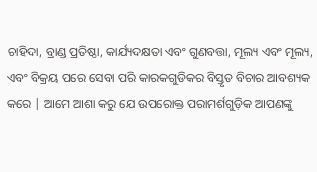ଚାହିଦା, ବ୍ରାଣ୍ଡ ପ୍ରତିଷ୍ଠା, କାର୍ଯ୍ୟଦକ୍ଷତା ଏବଂ ଗୁଣବତ୍ତା, ମୂଲ୍ୟ ଏବଂ ମୂଲ୍ୟ, ଏବଂ ବିକ୍ରୟ ପରେ ସେବା ପରି କାରକଗୁଡିକର ବିସ୍ତୃତ ବିଚାର ଆବଶ୍ୟକ କରେ | ଆମେ ଆଶା କରୁ ଯେ ଉପରୋକ୍ତ ପରାମର୍ଶଗୁଡ଼ିକ ଆପଣଙ୍କୁ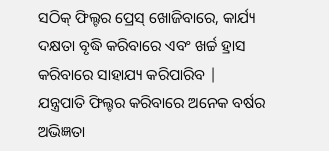ସଠିକ୍ ଫିଲ୍ଟର ପ୍ରେସ୍ ଖୋଜିବାରେ, କାର୍ଯ୍ୟ ଦକ୍ଷତା ବୃଦ୍ଧି କରିବାରେ ଏବଂ ଖର୍ଚ୍ଚ ହ୍ରାସ କରିବାରେ ସାହାଯ୍ୟ କରିପାରିବ |
ଯନ୍ତ୍ରପାତି ଫିଲ୍ଟର କରିବାରେ ଅନେକ ବର୍ଷର ଅଭିଜ୍ଞତା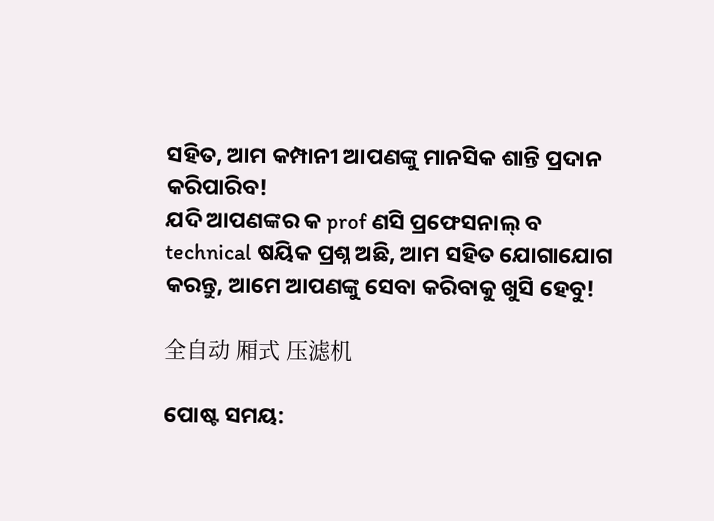ସହିତ, ଆମ କମ୍ପାନୀ ଆପଣଙ୍କୁ ମାନସିକ ଶାନ୍ତି ପ୍ରଦାନ କରିପାରିବ!
ଯଦି ଆପଣଙ୍କର କ prof ଣସି ପ୍ରଫେସନାଲ୍ ବ technical ଷୟିକ ପ୍ରଶ୍ନ ଅଛି, ଆମ ସହିତ ଯୋଗାଯୋଗ କରନ୍ତୁ, ଆମେ ଆପଣଙ୍କୁ ସେବା କରିବାକୁ ଖୁସି ହେବୁ!

全自动 厢式 压滤机

ପୋଷ୍ଟ ସମୟ: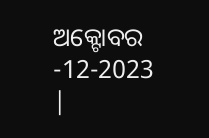ଅକ୍ଟୋବର -12-2023 |